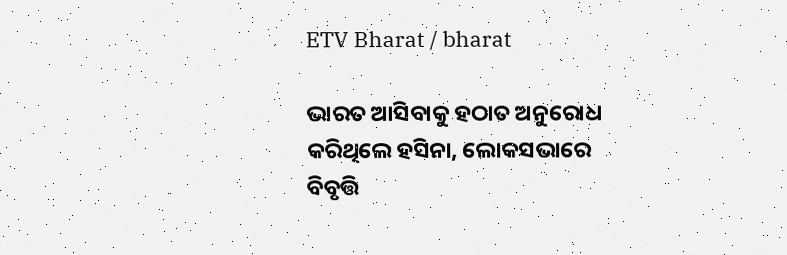ETV Bharat / bharat

ଭାରତ ଆସିବାକୁ ହଠାତ ଅନୁରୋଧ କରିଥିଲେ ହସିନା, ଲୋକସଭାରେ ବିବୃତ୍ତି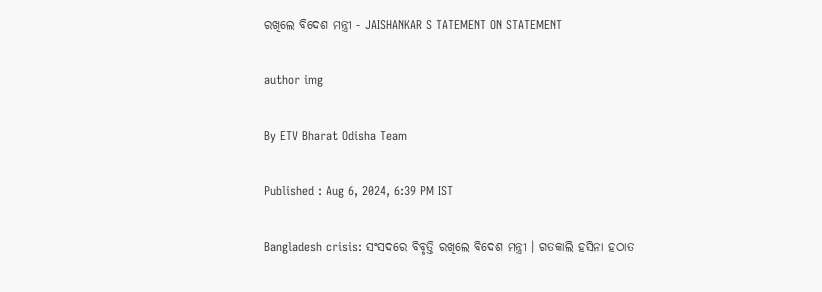ରଖିଲେ ବିଦେଶ ମନ୍ତ୍ରୀ - JAISHANKAR S TATEMENT ON STATEMENT

author img

By ETV Bharat Odisha Team

Published : Aug 6, 2024, 6:39 PM IST

Bangladesh crisis: ସଂସଦରେ ବିବୃତ୍ତି ରଖିଲେ ବିଦେଶ ମନ୍ତ୍ରୀ । ଗତକାଲି ହସିନା ହଠାତ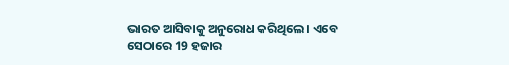ଭାରତ ଆସିବାକୁ ଅନୁରୋଧ କରିଥିଲେ । ଏବେ ସେଠାରେ 19 ହଜାର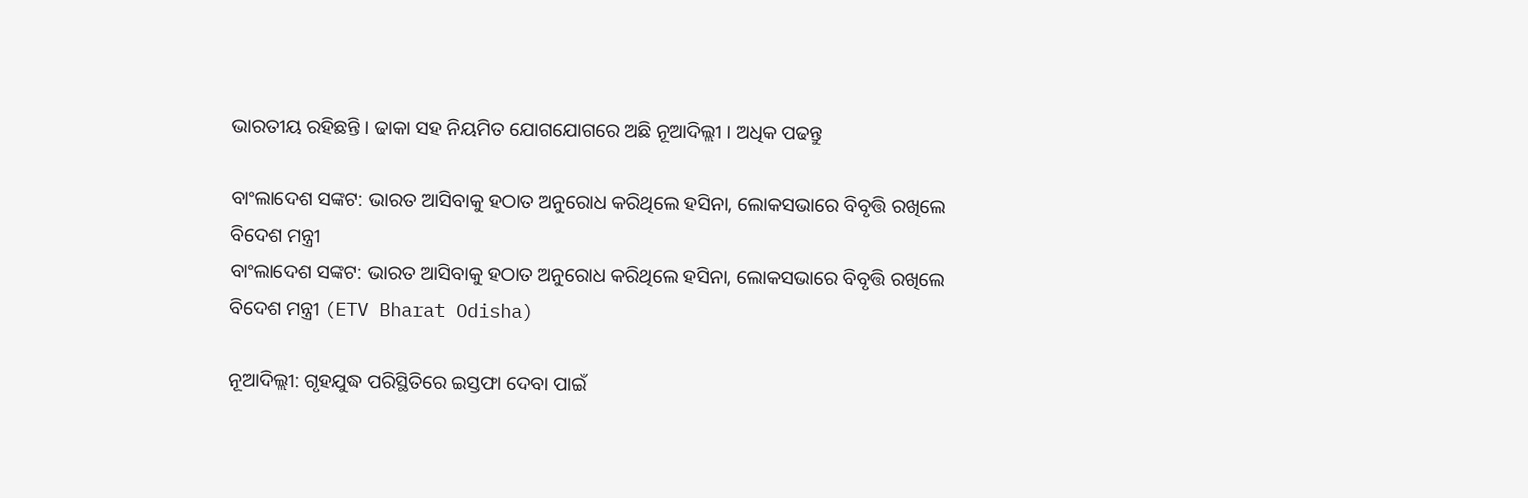ଭାରତୀୟ ରହିଛନ୍ତି । ଢାକା ସହ ନିୟମିତ ଯୋଗଯୋଗରେ ଅଛି ନୂଆଦିଲ୍ଲୀ । ଅଧିକ ପଢନ୍ତୁ

ବାଂଲାଦେଶ ସଙ୍କଟ: ଭାରତ ଆସିବାକୁ ହଠାତ ଅନୁରୋଧ କରିଥିଲେ ହସିନା, ଲୋକସଭାରେ ବିବୃତ୍ତି ରଖିଲେ ବିଦେଶ ମନ୍ତ୍ରୀ
ବାଂଲାଦେଶ ସଙ୍କଟ: ଭାରତ ଆସିବାକୁ ହଠାତ ଅନୁରୋଧ କରିଥିଲେ ହସିନା, ଲୋକସଭାରେ ବିବୃତ୍ତି ରଖିଲେ ବିଦେଶ ମନ୍ତ୍ରୀ (ETV Bharat Odisha)

ନୂଆଦିଲ୍ଲୀ: ଗୃହଯୁଦ୍ଧ ପରିସ୍ଥିତିରେ ଇସ୍ତଫା ଦେବା ପାଇଁ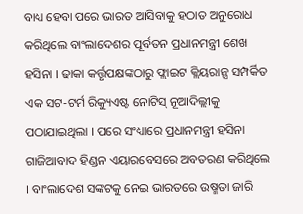ବାଧ୍ୟ ହେବା ପରେ ଭାରତ ଆସିବାକୁ ହଠାତ ଅନୁରୋଧ କରିଥିଲେ ବାଂଲାଦେଶର ପୂର୍ବତନ ପ୍ରଧାନମନ୍ତ୍ରୀ ଶେଖ ହସିନା । ଢାକା କର୍ତ୍ତୃପକ୍ଷଙ୍କଠାରୁ ଫ୍ଲାଇଟ କ୍ଲିୟରାନ୍ସ ସମ୍ପର୍କିତ ଏକ ସଟ-ଟର୍ମ ରିକ୍ୟୁଏଷ୍ଟ ନୋଟିସ୍‌ ନୂଆଦିଲ୍ଲୀକୁ ପଠାଯାଇଥିଲା । ପରେ ସଂଧ୍ୟାରେ ପ୍ରଧାନମନ୍ତ୍ରୀ ହସିନା ଗାଜିଆବାଦ ହିଣ୍ଡନ ଏୟାରବେସରେ ଅବତରଣ କରିଥିଲେ । ବାଂଲାଦେଶ ସଙ୍କଟକୁ ନେଇ ଭାରତରେ ଉଷ୍ମତା ଜାରି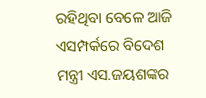ରହିଥିବା ବେଳେ ଆଜି ଏସମ୍ପର୍କରେ ବିଦେଶ ମନ୍ତ୍ରୀ ଏସ.ଜୟଶଙ୍କର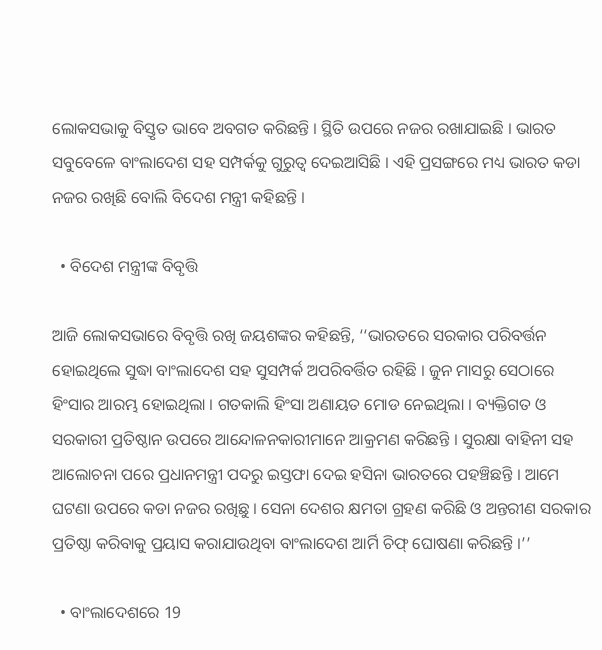ଲୋକସଭାକୁ ବିସ୍ତୃତ ଭାବେ ଅବଗତ କରିଛନ୍ତି । ସ୍ଥିତି ଉପରେ ନଜର ରଖାଯାଇଛି । ଭାରତ ସବୁବେଳେ ବାଂଲାଦେଶ ସହ ସମ୍ପର୍କକୁ ଗୁରୁତ୍ବ ଦେଇଆସିଛି । ଏହି ପ୍ରସଙ୍ଗରେ ମଧ୍ୟ ଭାରତ କଡା ନଜର ରଖିଛି ବୋଲି ବିଦେଶ ମନ୍ତ୍ରୀ କହିଛନ୍ତି ।

  • ବିଦେଶ ମନ୍ତ୍ରୀଙ୍କ ବିବୃତ୍ତି

ଆଜି ଲୋକସଭାରେ ବିବୃତ୍ତି ରଖି ଜୟଶଙ୍କର କହିଛନ୍ତି, ‘‘ଭାରତରେ ସରକାର ପରିବର୍ତ୍ତନ ହୋଇଥିଲେ ସୁଦ୍ଧା ବାଂଲାଦେଶ ସହ ସୁସମ୍ପର୍କ ଅପରିବର୍ତ୍ତିତ ରହିଛି । ଜୁନ ମାସରୁ ସେଠାରେ ହିଂସାର ଆରମ୍ଭ ହୋଇଥିଲା । ଗତକାଲି ହିଂସା ଅଣାୟତ ମୋଡ ନେଇଥିଲା । ବ୍ୟକ୍ତିଗତ ଓ ସରକାରୀ ପ୍ରତିଷ୍ଠାନ ଉପରେ ଆନ୍ଦୋଳନକାରୀମାନେ ଆକ୍ରମଣ କରିଛନ୍ତି । ସୁରକ୍ଷା ବାହିନୀ ସହ ଆଲୋଚନା ପରେ ପ୍ରଧାନମନ୍ତ୍ରୀ ପଦରୁ ଇସ୍ତଫା ଦେଇ ହସିନା ଭାରତରେ ପହଞ୍ଚିଛନ୍ତି । ଆମେ ଘଟଣା ଉପରେ କଡା ନଜର ରଖିଛୁ । ସେନା ଦେଶର କ୍ଷମତା ଗ୍ରହଣ କରିଛି ଓ ଅନ୍ତରୀଣ ସରକାର ପ୍ରତିଷ୍ଠା କରିବାକୁ ପ୍ରୟାସ କରାଯାଉଥିବା ବାଂଲାଦେଶ ଆର୍ମି ଚିଫ୍‌ ଘୋଷଣା କରିଛନ୍ତି ।’’

  • ବାଂଲାଦେଶରେ 19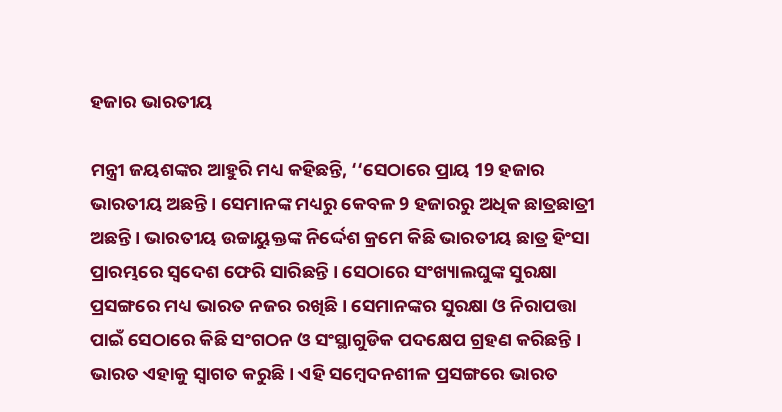ହଜାର ଭାରତୀୟ

ମନ୍ତ୍ରୀ ଜୟଶଙ୍କର ଆହୁରି ମଧ୍ୟ କହିଛନ୍ତି, ‘‘ସେଠାରେ ପ୍ରାୟ 19 ହଜାର ଭାରତୀୟ ଅଛନ୍ତି । ସେମାନଙ୍କ ମଧ୍ୟରୁ କେବଳ 9 ହଜାରରୁ ଅଧିକ ଛାତ୍ରଛାତ୍ରୀ ଅଛନ୍ତି । ଭାରତୀୟ ଉଚ୍ଚାୟୁକ୍ତଙ୍କ ନିର୍ଦ୍ଦେଶ କ୍ରମେ କିଛି ଭାରତୀୟ ଛାତ୍ର ହିଂସା ପ୍ରାରମ୍ଭରେ ସ୍ବଦେଶ ଫେରି ସାରିଛନ୍ତି । ସେଠାରେ ସଂଖ୍ୟାଲଘୁଙ୍କ ସୁରକ୍ଷା ପ୍ରସଙ୍ଗରେ ମଧ୍ୟ ଭାରତ ନଜର ରଖିଛି । ସେମାନଙ୍କର ସୁରକ୍ଷା ଓ ନିରାପତ୍ତା ପାଇଁ ସେଠାରେ କିଛି ସଂଗଠନ ଓ ସଂସ୍ଥାଗୁଡିକ ପଦକ୍ଷେପ ଗ୍ରହଣ କରିଛନ୍ତି । ଭାରତ ଏହାକୁ ସ୍ବାଗତ କରୁଛି । ଏହି ସମ୍ବେଦନଶୀଳ ପ୍ରସଙ୍ଗରେ ଭାରତ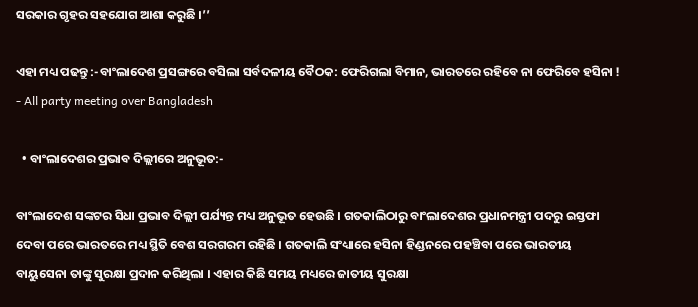ସରକାର ଗୃହର ସହଯୋଗ ଆଶା କରୁଛି ।’’

ଏହା ମଧ୍ୟ ପଢନ୍ତୁ :-ବାଂଲାଦେଶ ପ୍ରସଙ୍ଗରେ ବସିଲା ସର୍ବଦଳୀୟ ବୈଠକ: ଫେରିଗଲା ବିମାନ, ଭାରତରେ ରହିବେ ନା ଫେରିବେ ହସିନା ! - All party meeting over Bangladesh

  • ବାଂଲାଦେଶର ପ୍ରଭାବ ଦିଲ୍ଲୀରେ ଅନୁଭୂତ:-

ବାଂଲାଦେଶ ସଙ୍କଟର ସିଧା ପ୍ରଭାବ ଦିଲ୍ଲୀ ପର୍ଯ୍ୟନ୍ତ ମଧ୍ୟ ଅନୁଭୂତ ହେଉଛି । ଗତକାଲିଠାରୁ ବାଂଲାଦେଶର ପ୍ରଧାନମନ୍ତ୍ରୀ ପଦରୁ ଇସ୍ତଫା ଦେବା ପରେ ଭାରତରେ ମଧ୍ୟ ସ୍ଥିତି ବେଶ ସରଗରମ ରହିଛି । ଗତକାଲି ସଂଧ୍ୟାରେ ହସିନା ହିଣ୍ଡନରେ ପହଞ୍ଚିବା ପରେ ଭାରତୀୟ ବାୟୁସେନା ତାଙ୍କୁ ସୁରକ୍ଷା ପ୍ରଦାନ କରିଥିଲା । ଏହାର କିଛି ସମୟ ମଧ୍ୟରେ ଜାତୀୟ ସୁରକ୍ଷା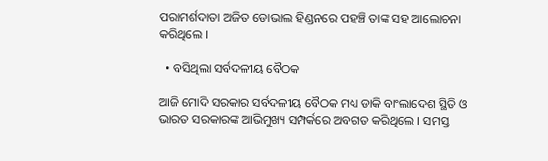ପରାମର୍ଶଦାତା ଅଜିତ ଡୋଭାଲ ହିଣ୍ଡନରେ ପହଞ୍ଚି ତାଙ୍କ ସହ ଆଲୋଚନା କରିଥିଲେ ।

  • ବସିଥିଲା ସର୍ବଦଳୀୟ ବୈଠକ

ଆଜି ମୋଦି ସରକାର ସର୍ବଦଳୀୟ ବୈଠକ ମଧ୍ୟ ଡାକି ବାଂଲାଦେଶ ସ୍ଥିତି ଓ ଭାରତ ସରକାରଙ୍କ ଆଭିମୁଖ୍ୟ ସମ୍ପର୍କରେ ଅବଗତ କରିଥିଲେ । ସମସ୍ତ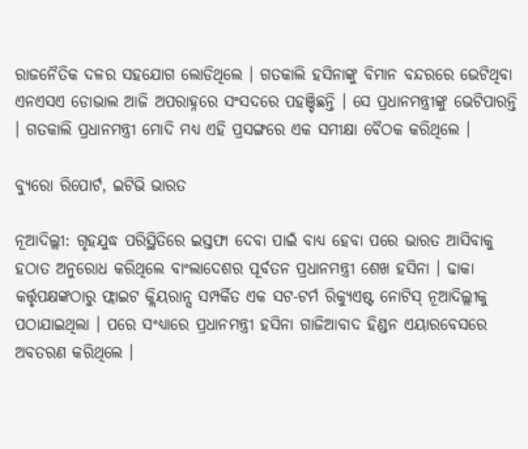ରାଜନୈତିକ ଦଳର ସହଯୋଗ ଲୋଡିଥିଲେ । ଗତକାଲି ହସିନାଙ୍କୁ ବିମାନ ବନ୍ଦରରେ ଭେଟିଥିବା ଏନଏସଏ ଡୋଭାଲ ଆଜି ଅପରାହ୍ନରେ ସଂସଦରେ ପହଞ୍ଚିଛନ୍ତି । ସେ ପ୍ରଧାନମନ୍ତ୍ରୀଙ୍କୁ ଭେଟିପାରନ୍ତି । ଗତକାଲି ପ୍ରଧାନମନ୍ତ୍ରୀ ମୋଦି ମଧ୍ୟ ଏହି ପ୍ରସଙ୍ଗରେ ଏକ ସମୀକ୍ଷା ବୈଠକ କରିଥିଲେ ।

ବ୍ୟୁରୋ ରିପୋର୍ଟ, ଇଟିଭି ଭାରତ

ନୂଆଦିଲ୍ଲୀ: ଗୃହଯୁଦ୍ଧ ପରିସ୍ଥିତିରେ ଇସ୍ତଫା ଦେବା ପାଇଁ ବାଧ୍ୟ ହେବା ପରେ ଭାରତ ଆସିବାକୁ ହଠାତ ଅନୁରୋଧ କରିଥିଲେ ବାଂଲାଦେଶର ପୂର୍ବତନ ପ୍ରଧାନମନ୍ତ୍ରୀ ଶେଖ ହସିନା । ଢାକା କର୍ତ୍ତୃପକ୍ଷଙ୍କଠାରୁ ଫ୍ଲାଇଟ କ୍ଲିୟରାନ୍ସ ସମ୍ପର୍କିତ ଏକ ସଟ-ଟର୍ମ ରିକ୍ୟୁଏଷ୍ଟ ନୋଟିସ୍‌ ନୂଆଦିଲ୍ଲୀକୁ ପଠାଯାଇଥିଲା । ପରେ ସଂଧ୍ୟାରେ ପ୍ରଧାନମନ୍ତ୍ରୀ ହସିନା ଗାଜିଆବାଦ ହିଣ୍ଡନ ଏୟାରବେସରେ ଅବତରଣ କରିଥିଲେ ।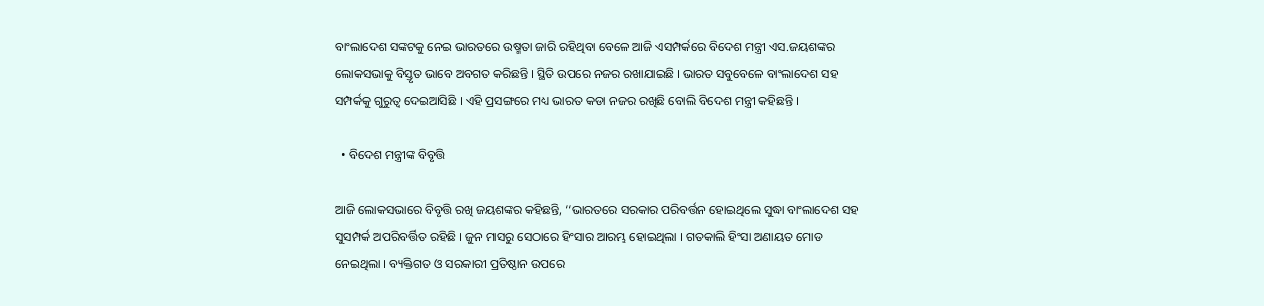ବାଂଲାଦେଶ ସଙ୍କଟକୁ ନେଇ ଭାରତରେ ଉଷ୍ମତା ଜାରି ରହିଥିବା ବେଳେ ଆଜି ଏସମ୍ପର୍କରେ ବିଦେଶ ମନ୍ତ୍ରୀ ଏସ.ଜୟଶଙ୍କର ଲୋକସଭାକୁ ବିସ୍ତୃତ ଭାବେ ଅବଗତ କରିଛନ୍ତି । ସ୍ଥିତି ଉପରେ ନଜର ରଖାଯାଇଛି । ଭାରତ ସବୁବେଳେ ବାଂଲାଦେଶ ସହ ସମ୍ପର୍କକୁ ଗୁରୁତ୍ବ ଦେଇଆସିଛି । ଏହି ପ୍ରସଙ୍ଗରେ ମଧ୍ୟ ଭାରତ କଡା ନଜର ରଖିଛି ବୋଲି ବିଦେଶ ମନ୍ତ୍ରୀ କହିଛନ୍ତି ।

  • ବିଦେଶ ମନ୍ତ୍ରୀଙ୍କ ବିବୃତ୍ତି

ଆଜି ଲୋକସଭାରେ ବିବୃତ୍ତି ରଖି ଜୟଶଙ୍କର କହିଛନ୍ତି, ‘‘ଭାରତରେ ସରକାର ପରିବର୍ତ୍ତନ ହୋଇଥିଲେ ସୁଦ୍ଧା ବାଂଲାଦେଶ ସହ ସୁସମ୍ପର୍କ ଅପରିବର୍ତ୍ତିତ ରହିଛି । ଜୁନ ମାସରୁ ସେଠାରେ ହିଂସାର ଆରମ୍ଭ ହୋଇଥିଲା । ଗତକାଲି ହିଂସା ଅଣାୟତ ମୋଡ ନେଇଥିଲା । ବ୍ୟକ୍ତିଗତ ଓ ସରକାରୀ ପ୍ରତିଷ୍ଠାନ ଉପରେ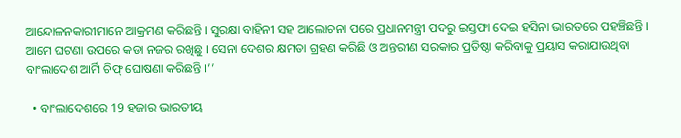ଆନ୍ଦୋଳନକାରୀମାନେ ଆକ୍ରମଣ କରିଛନ୍ତି । ସୁରକ୍ଷା ବାହିନୀ ସହ ଆଲୋଚନା ପରେ ପ୍ରଧାନମନ୍ତ୍ରୀ ପଦରୁ ଇସ୍ତଫା ଦେଇ ହସିନା ଭାରତରେ ପହଞ୍ଚିଛନ୍ତି । ଆମେ ଘଟଣା ଉପରେ କଡା ନଜର ରଖିଛୁ । ସେନା ଦେଶର କ୍ଷମତା ଗ୍ରହଣ କରିଛି ଓ ଅନ୍ତରୀଣ ସରକାର ପ୍ରତିଷ୍ଠା କରିବାକୁ ପ୍ରୟାସ କରାଯାଉଥିବା ବାଂଲାଦେଶ ଆର୍ମି ଚିଫ୍‌ ଘୋଷଣା କରିଛନ୍ତି ।’’

  • ବାଂଲାଦେଶରେ 19 ହଜାର ଭାରତୀୟ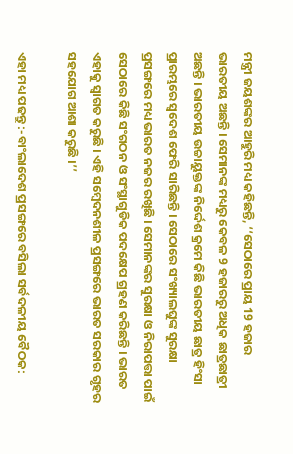ମନ୍ତ୍ରୀ ଜୟଶଙ୍କର ଆହୁରି ମଧ୍ୟ କହିଛନ୍ତି, ‘‘ସେଠାରେ ପ୍ରାୟ 19 ହଜାର ଭାରତୀୟ ଅଛନ୍ତି । ସେମାନଙ୍କ ମଧ୍ୟରୁ କେବଳ 9 ହଜାରରୁ ଅଧିକ ଛାତ୍ରଛାତ୍ରୀ ଅଛନ୍ତି । ଭାରତୀୟ ଉଚ୍ଚାୟୁକ୍ତଙ୍କ ନିର୍ଦ୍ଦେଶ କ୍ରମେ କିଛି ଭାରତୀୟ ଛାତ୍ର ହିଂସା ପ୍ରାରମ୍ଭରେ ସ୍ବଦେଶ ଫେରି ସାରିଛନ୍ତି । ସେଠାରେ ସଂଖ୍ୟାଲଘୁଙ୍କ ସୁରକ୍ଷା ପ୍ରସଙ୍ଗରେ ମଧ୍ୟ ଭାରତ ନଜର ରଖିଛି । ସେମାନଙ୍କର ସୁରକ୍ଷା ଓ ନିରାପତ୍ତା ପାଇଁ ସେଠାରେ କିଛି ସଂଗଠନ ଓ ସଂସ୍ଥାଗୁଡିକ ପଦକ୍ଷେପ ଗ୍ରହଣ କରିଛନ୍ତି । ଭାରତ ଏହାକୁ ସ୍ବାଗତ କରୁଛି । ଏହି ସମ୍ବେଦନଶୀଳ ପ୍ରସଙ୍ଗରେ ଭାରତ ସରକାର ଗୃହର ସହଯୋଗ ଆଶା କରୁଛି ।’’

ଏହା ମଧ୍ୟ ପଢନ୍ତୁ :-ବାଂଲାଦେଶ ପ୍ରସଙ୍ଗରେ ବସିଲା ସର୍ବଦଳୀୟ ବୈଠକ: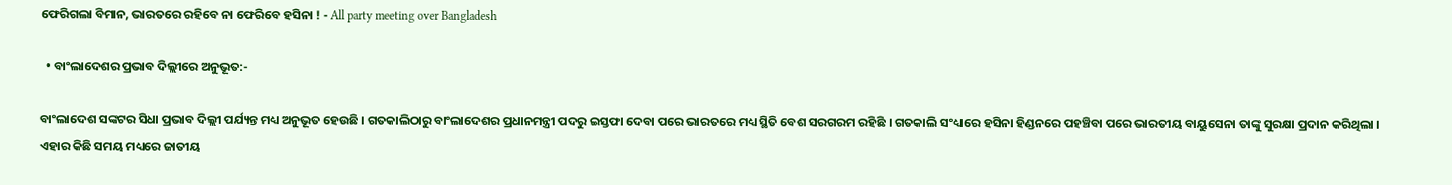ଫେରିଗଲା ବିମାନ, ଭାରତରେ ରହିବେ ନା ଫେରିବେ ହସିନା ! - All party meeting over Bangladesh

  • ବାଂଲାଦେଶର ପ୍ରଭାବ ଦିଲ୍ଲୀରେ ଅନୁଭୂତ:-

ବାଂଲାଦେଶ ସଙ୍କଟର ସିଧା ପ୍ରଭାବ ଦିଲ୍ଲୀ ପର୍ଯ୍ୟନ୍ତ ମଧ୍ୟ ଅନୁଭୂତ ହେଉଛି । ଗତକାଲିଠାରୁ ବାଂଲାଦେଶର ପ୍ରଧାନମନ୍ତ୍ରୀ ପଦରୁ ଇସ୍ତଫା ଦେବା ପରେ ଭାରତରେ ମଧ୍ୟ ସ୍ଥିତି ବେଶ ସରଗରମ ରହିଛି । ଗତକାଲି ସଂଧ୍ୟାରେ ହସିନା ହିଣ୍ଡନରେ ପହଞ୍ଚିବା ପରେ ଭାରତୀୟ ବାୟୁସେନା ତାଙ୍କୁ ସୁରକ୍ଷା ପ୍ରଦାନ କରିଥିଲା । ଏହାର କିଛି ସମୟ ମଧ୍ୟରେ ଜାତୀୟ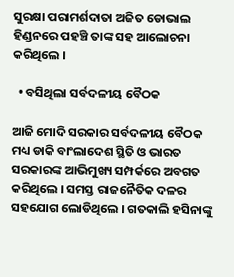ସୁରକ୍ଷା ପରାମର୍ଶଦାତା ଅଜିତ ଡୋଭାଲ ହିଣ୍ଡନରେ ପହଞ୍ଚି ତାଙ୍କ ସହ ଆଲୋଚନା କରିଥିଲେ ।

  • ବସିଥିଲା ସର୍ବଦଳୀୟ ବୈଠକ

ଆଜି ମୋଦି ସରକାର ସର୍ବଦଳୀୟ ବୈଠକ ମଧ୍ୟ ଡାକି ବାଂଲାଦେଶ ସ୍ଥିତି ଓ ଭାରତ ସରକାରଙ୍କ ଆଭିମୁଖ୍ୟ ସମ୍ପର୍କରେ ଅବଗତ କରିଥିଲେ । ସମସ୍ତ ରାଜନୈତିକ ଦଳର ସହଯୋଗ ଲୋଡିଥିଲେ । ଗତକାଲି ହସିନାଙ୍କୁ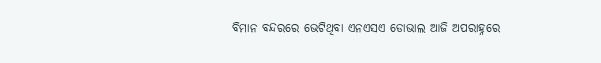ବିମାନ ବନ୍ଦରରେ ଭେଟିଥିବା ଏନଏସଏ ଡୋଭାଲ ଆଜି ଅପରାହ୍ନରେ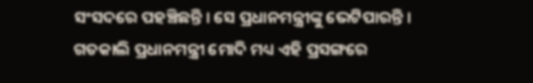ସଂସଦରେ ପହଞ୍ଚିଛନ୍ତି । ସେ ପ୍ରଧାନମନ୍ତ୍ରୀଙ୍କୁ ଭେଟିପାରନ୍ତି । ଗତକାଲି ପ୍ରଧାନମନ୍ତ୍ରୀ ମୋଦି ମଧ୍ୟ ଏହି ପ୍ରସଙ୍ଗରେ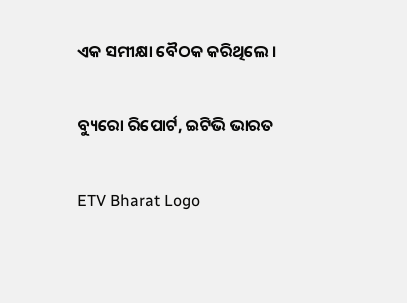ଏକ ସମୀକ୍ଷା ବୈଠକ କରିଥିଲେ ।

ବ୍ୟୁରୋ ରିପୋର୍ଟ, ଇଟିଭି ଭାରତ

ETV Bharat Logo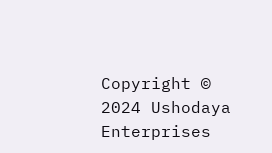Copyright © 2024 Ushodaya Enterprises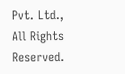Pvt. Ltd., All Rights Reserved.